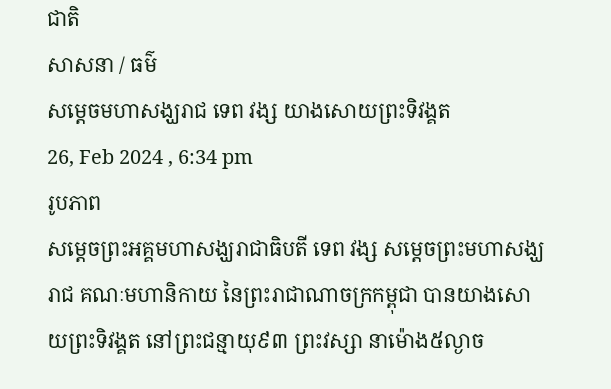ជាតិ
សាសនា / ធម៌
សម្តេចមហាសង្ឃរាជ ទេព វង្ស យាងសោយព្រះទិវង្គត
26, Feb 2024 , 6:34 pm
រូបភាព
សម្តេចព្រះអគ្គមហាសង្ឃរាជាធិបតី ទេព វង្ស សម្តេចព្រះមហាសង្ឃរាជ គណៈមហានិកាយ នៃព្រះរាជាណាចក្រកម្ពុជា បានយាងសោយព្រះទិវង្គត នៅព្រះជន្មាយុ៩៣ ព្រះវស្សា នាម៉ោង៥ល្ងាច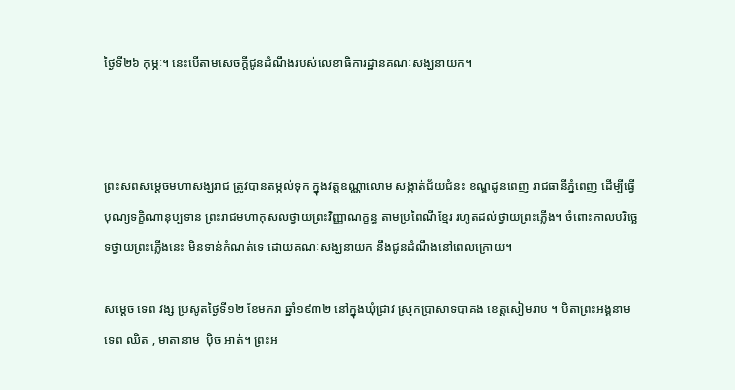ថ្ងៃទី២៦ កុម្ភៈ។ នេះបើតាមសេចក្តីជូនដំណឹងរបស់លេខាធិការដ្ឋានគណៈសង្ឃនាយក។



ព្រះសពសម្ដេចមហាសង្ឃរាជ ត្រូវបានតម្កល់ទុក ក្នុងវត្តឧណ្ណាលោម សង្កាត់ជ័យជំនះ ខណ្ឌដូនពេញ រាជធានីភ្នំពេញ ដើម្បីធ្វើបុណ្យទក្ខិណានុប្បទាន ព្រះរាជមហាកុសលថ្វាយព្រះវិញ្ញាណក្ខន្ធ តាមប្រពៃណីខ្មែរ រហូតដល់ថ្វាយព្រះភ្លើង។ ចំពោះកាលបរិច្ឆេទថ្វាយព្រះភ្លើងនេះ មិនទាន់កំណត់ទេ ដោយគណៈសង្ឃនាយក នឹងជូនដំណឹងនៅពេលក្រោយ។

សម្ដេច ទេព វង្ស ប្រសូតថ្ងៃទី១២ ខែមករា ឆ្នាំ១៩៣២ នៅក្នុងឃុំជ្រាវ ស្រុកប្រាសាទបាគង ខេត្តសៀមរាប ។ បិតាព្រះអង្គនាម ទេព ឈិត , មាតានាម  ប៉ិច អាត់។ ព្រះអ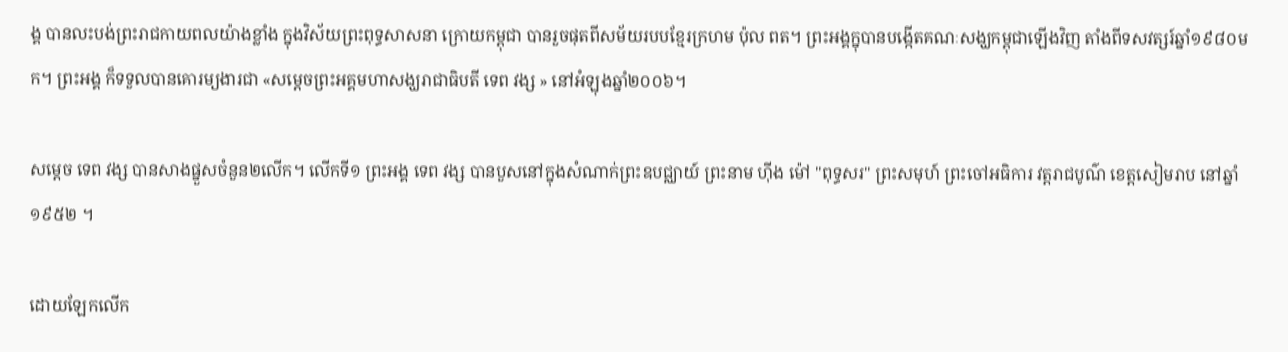ង្គ បានលះបង់ព្រះរាជកាយពលយ៉ាងខ្លាំង ក្នុងវិស័យព្រះពុទ្ធសាសនា ក្រោយកម្ពុជា បានរួចផុតពីសម័យរបបខ្មែរក្រហម ប៉ុល ពត។ ព្រះអង្គក្នុបានបង្កើតគណៈសង្ឃកម្ពុជាឡើងវិញ តាំងពីទសវត្សរ៍ឆ្នាំ១៩៨០មក។ ព្រះអង្គ ក៏ទទួលបានគោរម្យងារជា «សម្ដេចព្រះអគ្គមហាសង្ឃរាជាធិបតី ទេព វង្ស » នៅអំឡុងឆ្នាំ២០០៦។

សម្ដេច ទេព វង្ស បានសាងផ្នួសចំនួន២លើក។ លើកទី១ ព្រះអង្គ ទេព វង្ស បានបួសនៅក្នុងសំណាក់ព្រះឧបជ្ឈាយ៍ ព្រះនាម ហ៊ីង ម៉ៅ "ពុទ្ធសរ" ព្រះសមុហ៍ ព្រះចៅអធិការ វត្តរាជបូណ៌ ខេត្តសៀមរាប នៅឆ្នាំ១៩៥២ ។

ដោយឡែកលើក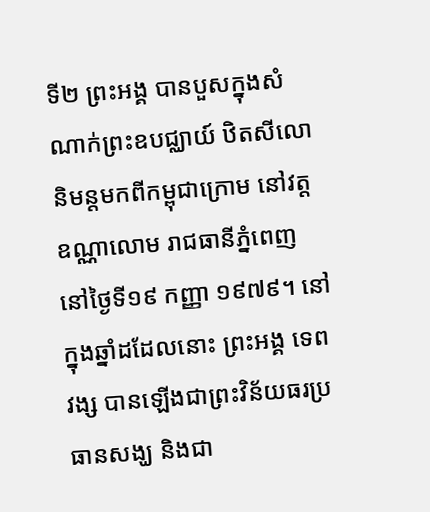ទី២ ព្រះអង្គ បានបួសក្នុងសំណាក់ព្រះឧបជ្ឈាយ៍ ឋិតសីលោ និមន្តមកពីកម្ពុជាក្រោម នៅវត្តឧណ្ណាលោម រាជធានីភ្នំពេញ នៅថ្ងៃទី១៩ កញ្ញា ១៩៧៩។ នៅក្នុងឆ្នាំដដែលនោះ ព្រះអង្គ ទេព វង្ស បានឡើងជាព្រះវិន័យធរប្រធានសង្ឃ និងជា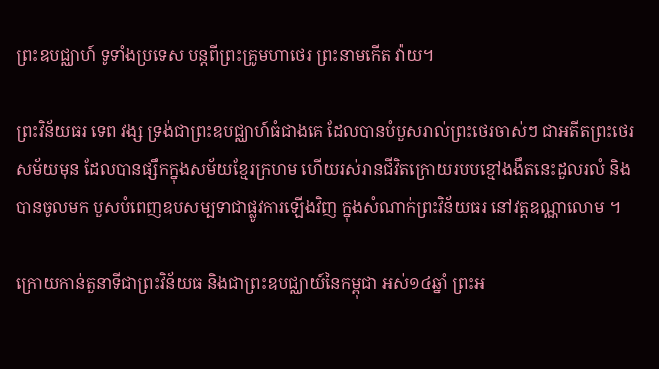ព្រះឧបជ្ឈាហ៍ ទូទាំងប្រទេស បន្តពីព្រះគ្រូមហាថេរ ព្រះនាមកើត វ៉ាយ។

ព្រះវិន័យធរ ទេព វង្ស ទ្រង់ជាព្រះឧបជ្ឈាហ៍ធំជាងគេ ដែលបានបំបួសរាល់ព្រះថេរចាស់ៗ ជាអតីតព្រះថេរសម័យមុន ដែលបានផ្សឹកក្នុងសម័យខ្មែរក្រហម ហើយរស់រានជីវិតក្រោយរបបខ្មៅងងឹតនេះដួលរលំ និងបានចូលមក បួសបំពេញឧបសម្បទាជាផ្លូវការឡើងវិញ ក្នុងសំណាក់ព្រះវិន័យធរ នៅវត្តឧណ្ណាលោម ។

ក្រោយកាន់តួនាទីជាព្រះវិន័យធ និងជាព្រះឧបជ្ឈាយ៍នៃកម្ពុជា អស់១៤ឆ្នាំ ព្រះអ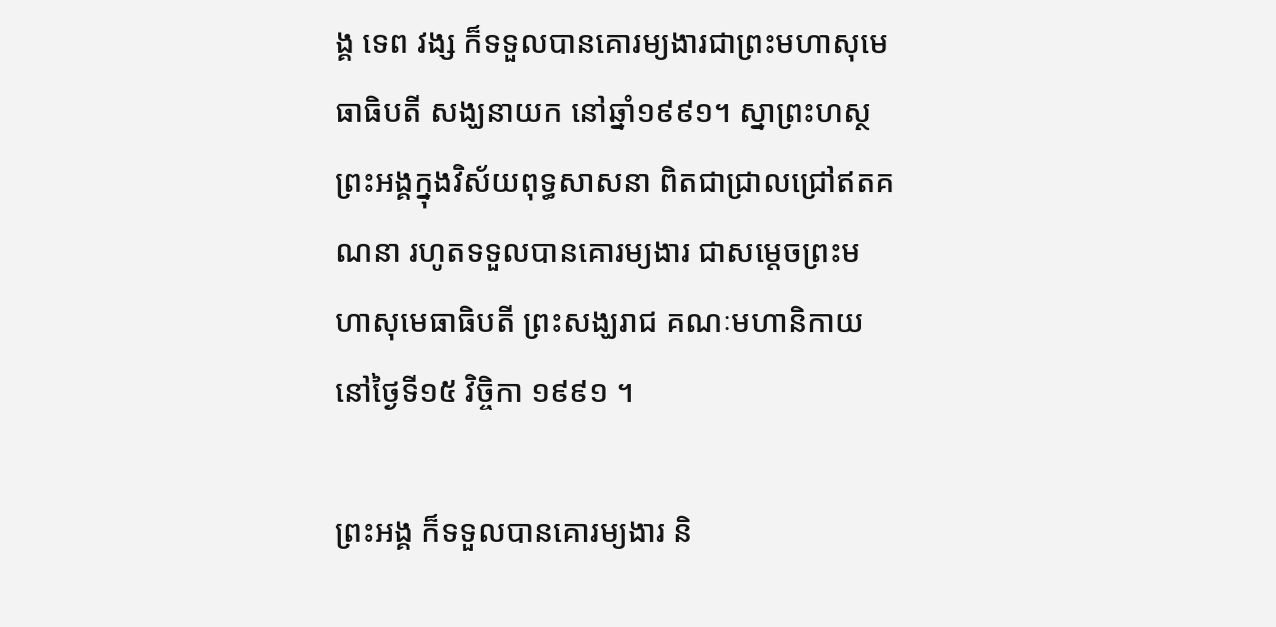ង្គ ទេព វង្ស ក៏ទទួលបានគោរម្យងារជាព្រះមហាសុមេធាធិបតី សង្ឃនាយក នៅឆ្នាំ១៩៩១។ ស្នាព្រះហស្ថព្រះអង្គក្នុងវិស័យពុទ្ធសាសនា ពិតជាជ្រាលជ្រៅឥតគណនា រហូតទទួលបានគោរម្យងារ ជាសម្ដេចព្រះមហាសុមេធាធិបតី ព្រះសង្ឃរាជ គណៈមហានិកាយ នៅថ្ងៃទី១៥ វិច្ចិកា ១៩៩១ ។

ព្រះអង្គ ក៏ទទួលបានគោរម្យងារ និ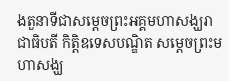ងតួនាទីជាសម្ដេចព្រះអគ្គមហាសង្ឃរាជាធិបតី កិត្តិឧទេសបណ្ឌិត សម្ដេចព្រះមហាសង្ឃ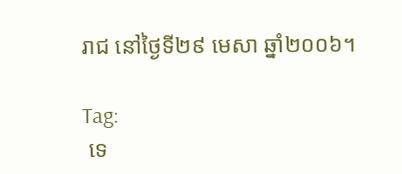រាជ នៅថ្ងៃទី២៩ មេសា ឆ្នាំ២០០៦។

Tag:
 ទេ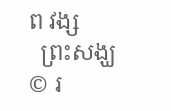ព វង្ស
  ព្រះសង្ឃ
© រ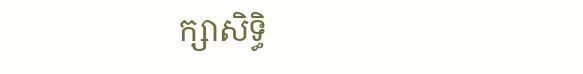ក្សាសិទ្ធិ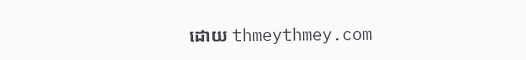ដោយ thmeythmey.com